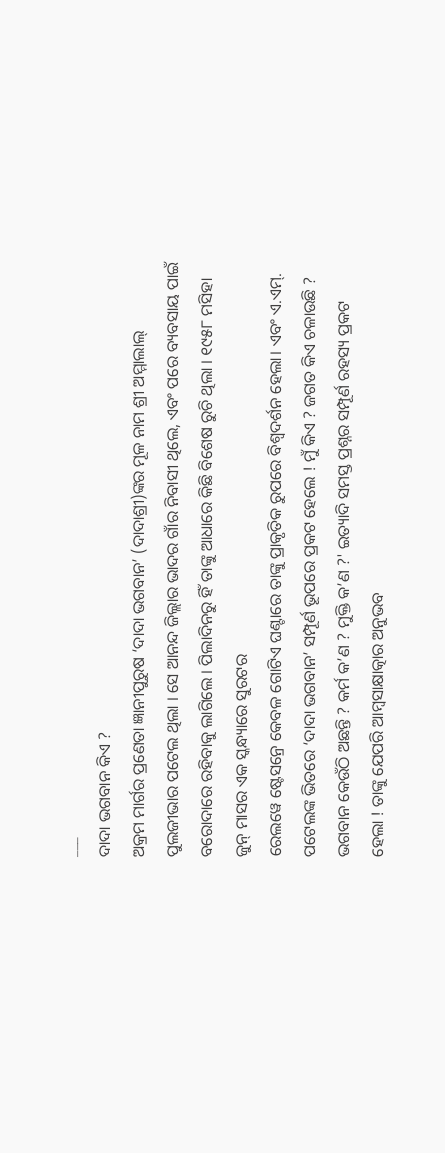___
ଦାଦା ଭଗବାନ କିଏ ?
ଅକ୍ରମ ମାର୍ଗର ପ୍ରଣେତା ଜ୍ଞାନୀପୁରୁଷ ‘ଦାଦା ଭଗବାନ’ (ଦାଦାଶ୍ରୀ)ଙ୍କର ମୂଳ ନାମ ଶ୍ରୀ ଅମ୍ମାଲାଲ୍ ପୁଲଜୀଭାର ପଟେଲ ଥିଲା । ସେ ଆନନ୍ଦ ଜିଲ୍ଲାର ଭାଦର ଗାଁର ନିବାସୀ ଥିଲେ, ଏବଂ ପରେ ବ୍ୟବସାୟ ପାଇଁ ବରୋଦାରେ ରହିବାକୁ ଲାଗିଲେ । ପିଲାଦିନରୁ ହିଁ ତାଙ୍କୁ ଆଧାରେ କିଛି ବିଶେଷ ରୁଚି ଥିଲା । ୧୯୫୮ ମସିହା ଜୁନ୍ ମାସର ଏକ ସ୍କନ୍ଧ୍ୟାରେ ସୁରଟର
ରେଲୱେ ଷ୍ଟେସନ୍ରେ କେବଳ ଗୋଟିଏ ଘଣ୍ଟାରେ ତାଙ୍କୁ ପ୍ରାକୃତିକ ରୁପରେ ବିଶ୍ଵଦର୍ଶନ ହେଲା। ଏବଂ ଏ.ଏମ୍. ପଟେଲଙ୍କ ଭିତରେ ‘ଦାଦା ଭଗବାନ’ ସମ୍ପୂର୍ଣ ଭୂପରେ ପ୍ରକଟ ହେଲେ ! ମୁଁ କିଏ ? ଜଗତ କିଏ ଚଳାଉଛି ? ଭଗବାନ କେଉଁଠି ଅଛନ୍ତି ? କର୍ମ କ’ଣ ? ମୁକ୍ତି କ’ଣ ?' ଇତ୍ୟାଦି ସମସ୍ତ ପ୍ରଶ୍ନର ସମ୍ପୂର୍ଣ ରହସ୍ୟ ପ୍ରକଟ ହେଲା ! ତାଙ୍କୁ ଯେପରି ଆମ୍ବସାକ୍ଷାତ୍କାର ଅନୁଭବ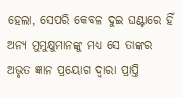ହେଲା, ସେପରି କେବଳ ଦୁଇ ଘଣ୍ଟାରେ ହିଁ ଅନ୍ୟ ମୁମୁକ୍ଷୁମାନଙ୍କୁ ମଧ୍ୟ ସେ ତାଙ୍କର ଅଭୃତ ଜ୍ଞାନ ପ୍ରୟୋଗ ଦ୍ୱାରା ପ୍ରାପ୍ତି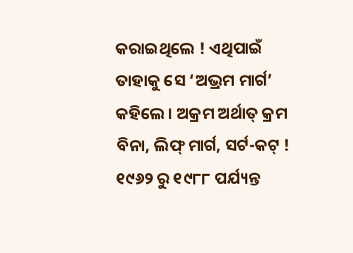କରାଇଥିଲେ ! ଏଥିପାଇଁ ତାହାକୁ ସେ ‘ଅଭ୍ରମ ମାର୍ଗ’ କହିଲେ । ଅକ୍ରମ ଅର୍ଥାତ୍ କ୍ରମ ବିନା, ଲିଫ୍ ମାର୍ଗ, ସର୍ଟ-କଟ୍ ! ୧୯୬୨ ରୁ ୧୯୮୮ ପର୍ଯ୍ୟନ୍ତ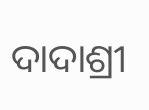ଦାଦାଶ୍ରୀ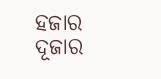ହଜାର ଦୂଜାର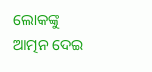ଲୋକଙ୍କୁ ଆତ୍ମନ ଦେଇ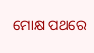ମୋକ୍ଷ ପଥରେ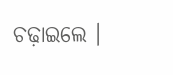ଚଢ଼ାଇଲେ ।